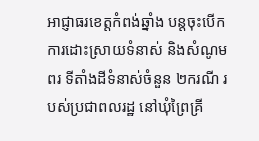អាជ្ញាធរខេត្តកំពង់ឆ្នាំង បន្តចុះបើកការដោះស្រាយទំនាស់ និងសំណូមពរ ទីតាំងដីទំនាស់ចំនួន ២ករណី របស់ប្រជាពលរដ្ឋ នៅឃុំព្រៃគ្រី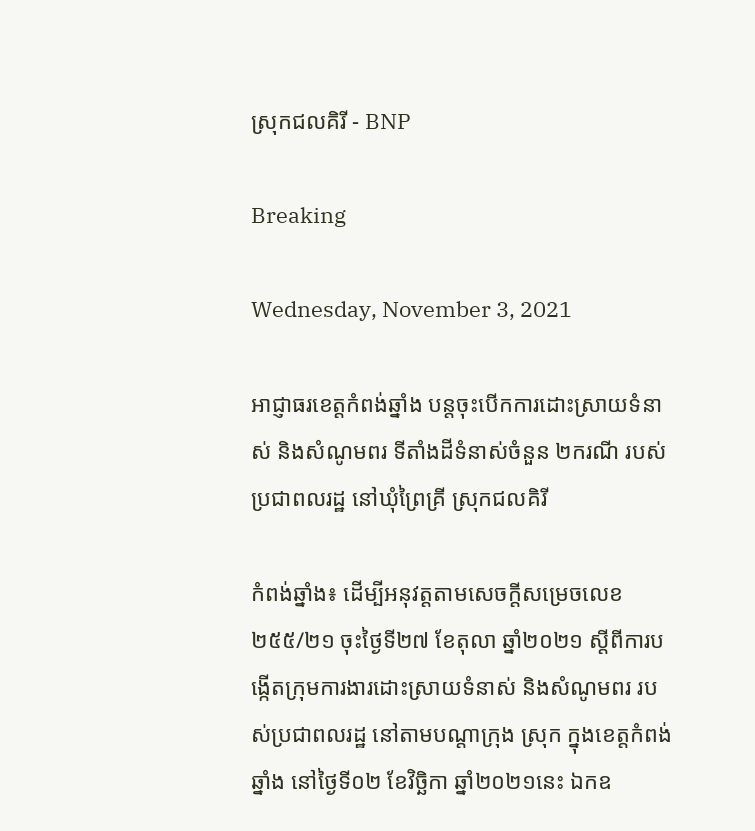ស្រុកជលគិរី - BNP

Breaking

Wednesday, November 3, 2021

អាជ្ញាធរខេត្តកំពង់ឆ្នាំង បន្តចុះបើកការដោះស្រាយទំនាស់ និងសំណូមពរ ទីតាំងដីទំនាស់ចំនួន ២ករណី របស់ប្រជាពលរដ្ឋ នៅឃុំព្រៃគ្រី ស្រុកជលគិរី

កំពង់ឆ្នាំង៖ ដើម្បីអនុវត្តតាមសេចក្តីសម្រេចលេខ ២៥៥/២១ ចុះថ្ងៃទី២៧ ខែតុលា ឆ្នាំ២០២១ ស្តីពីការបង្កើតក្រុមការងារដោះស្រាយទំនាស់ និងសំណូមពរ របស់ប្រជាពលរដ្ឋ នៅតាមបណ្តាក្រុង ស្រុក ក្នុងខេត្តកំពង់ឆ្នាំង នៅថ្ងៃទី០២ ខែវិច្ឆិកា ឆ្នាំ២០២១នេះ ឯកឧ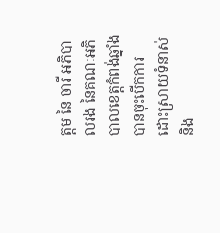ត្តម នៃ ចារី អភិបាលរង នៃគណៈអភិបាលខេត្តកំពង់ឆ្នាំង បានចុះបើកការដោះស្រាយទំនាស់ និង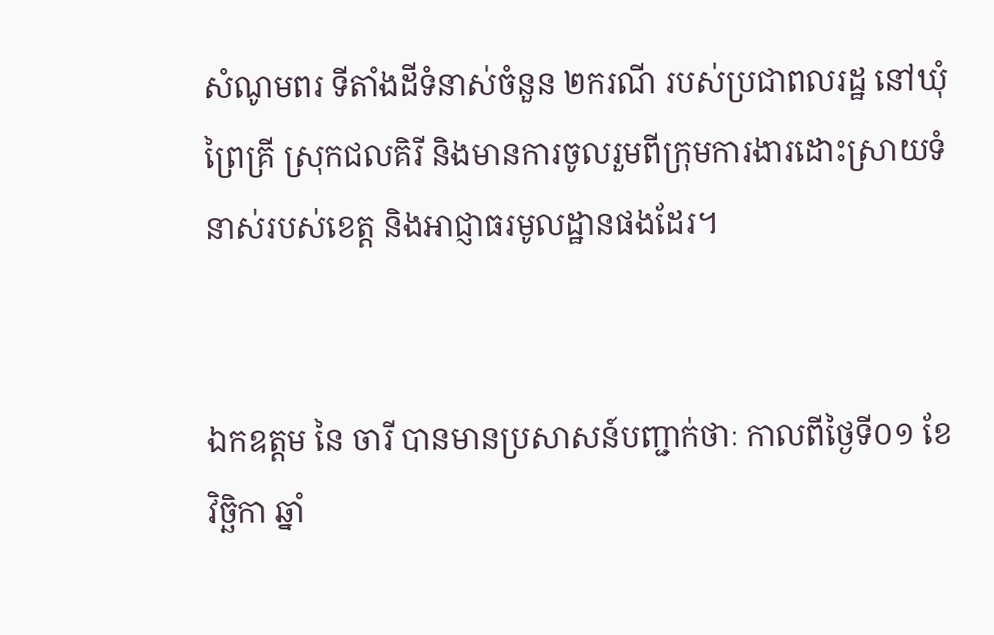សំណូមពរ ទីតាំងដីទំនាស់ចំនួន ២ករណី របស់ប្រជាពលរដ្ឋ នៅឃុំព្រៃគ្រី ស្រុកជលគិរី និងមានការចូលរួមពីក្រុមការងារដោះស្រាយទំនាស់របស់ខេត្ត និងអាជ្ញាធរមូលដ្ឋានផងដែរ។


ឯកឧត្តម នៃ ចារី បានមានប្រសាសន៍បញ្ជាក់ថាៈ កាលពីថ្ងៃទី០១ ខែវិច្ឆិកា ឆ្នាំ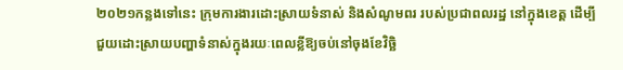២០២១កន្លងទៅនេះ ក្រុមការងារដោះស្រាយទំនាស់ និងសំណូមពរ របស់ប្រជាពលរដ្ឋ នៅក្នុងខេត្ត ដើម្បីជួយដោះស្រាយបញ្ហាទំនាស់ក្នុងរយៈពេលខ្លីឱ្យចប់នៅចុងខែវិច្ឆិ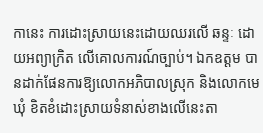កានេះ ការដោះស្រាយនេះដោយឈរលើ ឆន្ទៈ ដោយអព្យាក្រិត លើគោលការណ៍ច្បាប់។ ឯកឧត្ដម បានដាក់ផែនការឱ្យលោកអភិបាលស្រុក និងលោកមេឃុំ ខិតខំដោះស្រាយទំនាស់ខាងលើនេះតា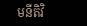មនីតិវិ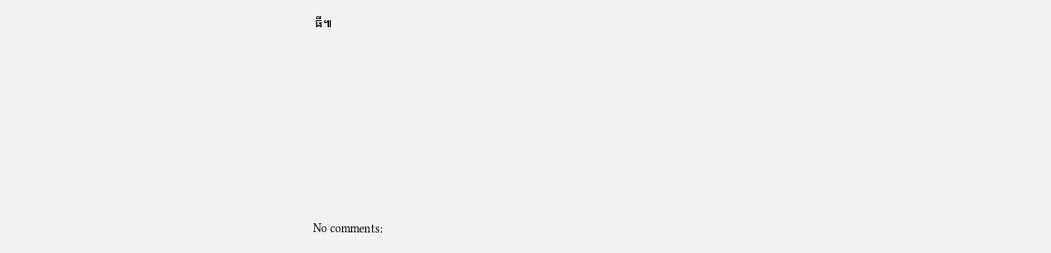ធី៕








No comments: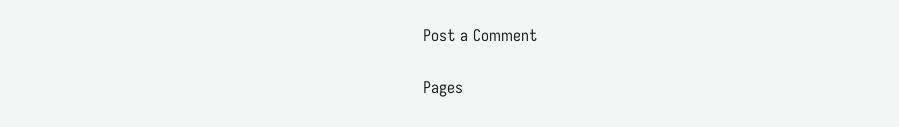Post a Comment

Pages